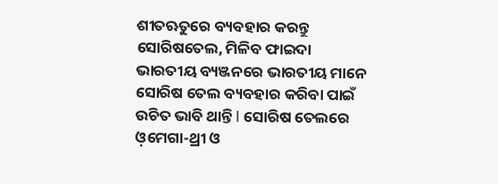ଶୀତଋତୁରେ ବ୍ୟବହାର କରନ୍ତୁ ସୋରିଷତେଲ, ମିଳିବ ଫାଇଦା
ଭାରତୀୟ ବ୍ୟଞ୍ଜନରେ ଭାରତୀୟ ମାନେ ସୋରିଷ ତେଲ ବ୍ୟବହାର କରିବା ପାଇଁ ଉଚିତ ଭାବି ଥାନ୍ତି l ସୋରିଷ ତେଲରେ ଓ଼ମେଗା-ଥ୍ରୀ ଓ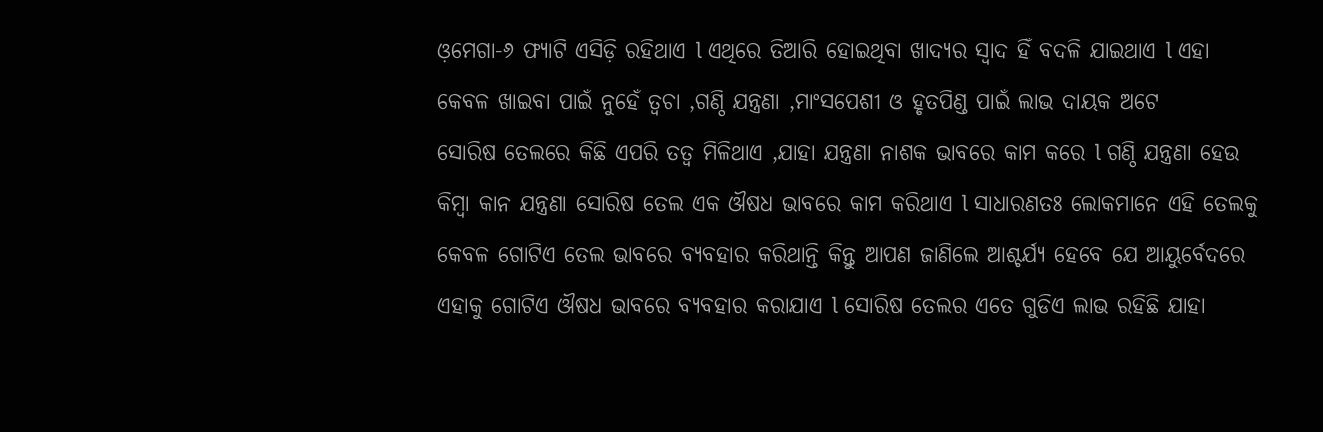ଓ଼ମେଗା-୬ ଫ୍ୟାଟି ଏସିଡ଼ି ରହିଥାଏ l ଏଥିରେ ତିଆରି ହୋଇଥିବା ଖାଦ୍ୟର ସ୍ୱାଦ ହିଁ ବଦଳି ଯାଇଥାଏ l ଏହା କେବଳ ଖାଇବା ପାଇଁ ନୁହେଁ ତ୍ୱଚା ,ଗଣ୍ଠି ଯନ୍ତ୍ରଣା ,ମାଂସପେଶୀ ଓ ହୃତପିଣ୍ଡ ପାଇଁ ଲାଭ ଦାୟକ ଅଟେ
ସୋରିଷ ତେଲରେ କିଛି ଏପରି ତତ୍ୱ ମିଳିଥାଏ ,ଯାହା ଯନ୍ତ୍ରଣା ନାଶକ ଭାବରେ କାମ କରେ l ଗଣ୍ଠି ଯନ୍ତ୍ରଣା ହେଉ କିମ୍ବା କାନ ଯନ୍ତ୍ରଣା ସୋରିଷ ତେଲ ଏକ ଔଷଧ ଭାବରେ କାମ କରିଥାଏ l ସାଧାରଣତଃ ଲୋକମାନେ ଏହି ତେଲକୁ କେବଳ ଗୋଟିଏ ତେଲ ଭାବରେ ବ୍ୟବହାର କରିଥାନ୍ତି କିନ୍ତୁ ଆପଣ ଜାଣିଲେ ଆଶ୍ଚର୍ଯ୍ୟ ହେବେ ଯେ ଆୟୁର୍ବେଦରେ ଏହାକୁ ଗୋଟିଏ ଔଷଧ ଭାବରେ ବ୍ୟବହାର କରାଯାଏ l ସୋରିଷ ତେଲର ଏତେ ଗୁଡିଏ ଲାଭ ରହିଛି ଯାହା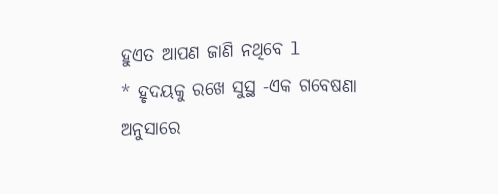ହୁଏତ ଆପଣ ଜାଣି ନଥିବେ l
* ହୃଦୟକୁ ରଖେ ସୁସ୍ଥ -ଏକ ଗବେଷଣା ଅନୁସାରେ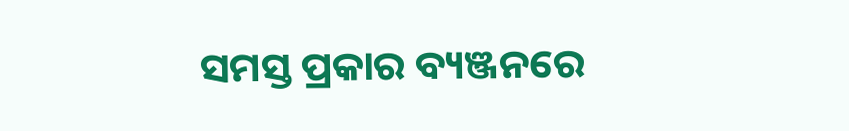ସମସ୍ତ ପ୍ରକାର ବ୍ୟଞ୍ଜନରେ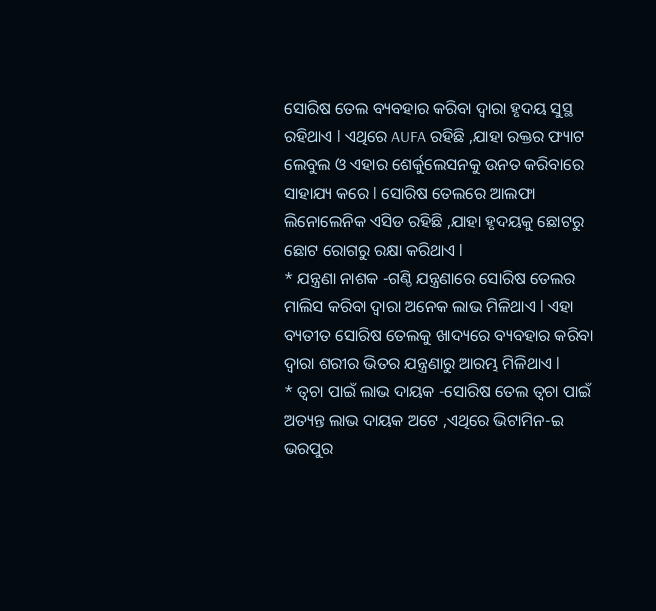ସୋରିଷ ତେଲ ବ୍ୟବହାର କରିବା ଦ୍ୱାରା ହୃଦୟ ସୁସ୍ଥ ରହିଥାଏ l ଏଥିରେ AUFA ରହିଛି ,ଯାହା ରକ୍ତର ଫ୍ୟାଟ ଲେବୁଲ ଓ ଏହାର ଶେର୍କୁଲେସନକୁ ଉନତ କରିବାରେ ସାହାଯ୍ୟ କରେ l ସୋରିଷ ତେଲରେ ଆଲଫା ଲିନୋଲେନିକ ଏସିଡ ରହିଛି ,ଯାହା ହୃଦୟକୁ ଛୋଟରୁ ଛୋଟ ରୋଗରୁ ରକ୍ଷା କରିଥାଏ l
* ଯନ୍ତ୍ରଣା ନାଶକ -ଗଣ୍ଠି ଯନ୍ତ୍ରଣାରେ ସୋରିଷ ତେଲର ମାଲିସ କରିବା ଦ୍ୱାରା ଅନେକ ଲାଭ ମିଳିଥାଏ l ଏହା ବ୍ୟତୀତ ସୋରିଷ ତେଲକୁ ଖାଦ୍ୟରେ ବ୍ୟବହାର କରିବା ଦ୍ୱାରା ଶରୀର ଭିତର ଯନ୍ତ୍ରଣାରୁ ଆରମ୍ଭ ମିଳିଥାଏ l
* ତ୍ୱଚା ପାଇଁ ଲାଭ ଦାୟକ -ସୋରିଷ ତେଲ ତ୍ୱଚା ପାଇଁ ଅତ୍ୟନ୍ତ ଲାଭ ଦାୟକ ଅଟେ ,ଏଥିରେ ଭିଟାମିନ-ଇ ଭରପୁର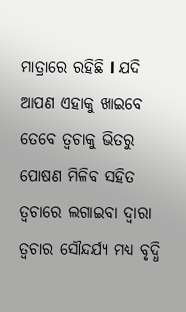ମାତ୍ରାରେ ରହିଛି l ଯଦି ଆପଣ ଏହାକୁ ଖାଇବେ ତେବେ ତ୍ୱଚାକୁ ଭିତରୁ ପୋଷଣ ମିଳିବ ସହିତ ତ୍ୱଚାରେ ଲଗାଇବା ଦ୍ୱାରା ତ୍ୱଚାର ସୌନ୍ଦର୍ଯ୍ୟ ମଧ୍ୟ ବୃଦ୍ଧି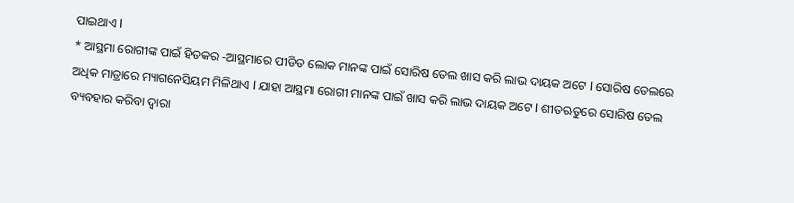ପାଇଥାଏ l
* ଆସ୍ଥମା ରୋଗୀଙ୍କ ପାଇଁ ହିତକର -ଆସ୍ଥମାରେ ପୀଡିତ ଲୋକ ମାନଙ୍କ ପାଇଁ ସୋରିଷ ତେଲ ଖାସ କରି ଲାଭ ଦାୟକ ଅଟେ l ସୋରିଷ ତେଲରେ ଅଧିକ ମାତ୍ରାରେ ମ୍ୟାଗନେସିୟମ ମିଳିଥାଏ l ଯାହା ଆସ୍ଥମା ରୋଗୀ ମାନଙ୍କ ପାଇଁ ଖାସ କରି ଲାଭ ଦାୟକ ଅଟେ l ଶୀତଋତୁରେ ସୋରିଷ ତେଲ ବ୍ୟବହାର କରିବା ଦ୍ୱାରା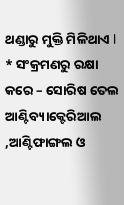ଥଣ୍ଡାରୁ ମୁକ୍ତି ମିଳିଥାଏ l
* ସଂକ୍ରମଣରୁ ରକ୍ଷା କରେ – ସୋରିଷ ତେଲ ଆଣ୍ଟିବ୍ୟାକ୍ଟେରିଆଲ ,ଆଣ୍ଟିଫାଙ୍ଗଲ ଓ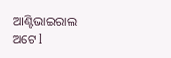ଆଣ୍ଟିଭାଇରାଲ ଅଟେ l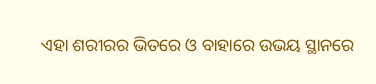ଏହା ଶରୀରର ଭିତରେ ଓ ବାହାରେ ଉଭୟ ସ୍ଥାନରେ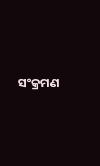ସଂକ୍ରମଣ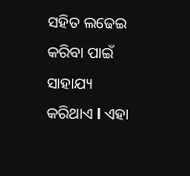ସହିତ ଲଢେଇ କରିବା ପାଇଁ ସାହାଯ୍ୟ କରିଥାଏ l ଏହା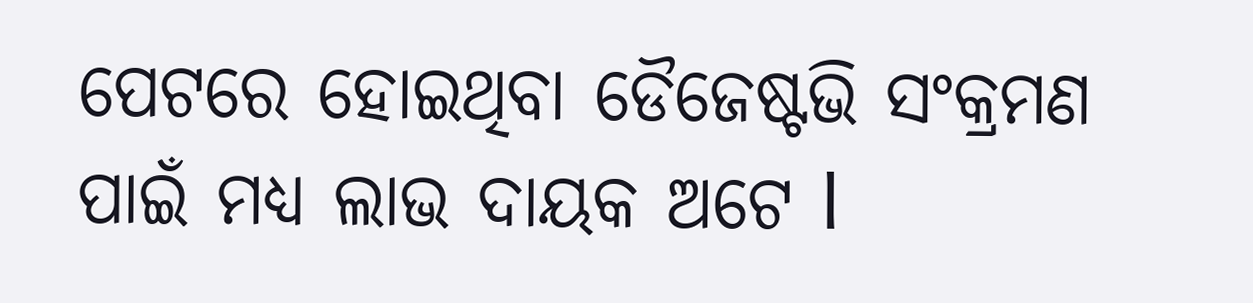ପେଟରେ ହୋଇଥିବା ଡୈଜେଷ୍ଟଭି ସଂକ୍ରମଣ ପାଇଁ ମଧ୍ୟ ଲାଭ ଦାୟକ ଅଟେ l